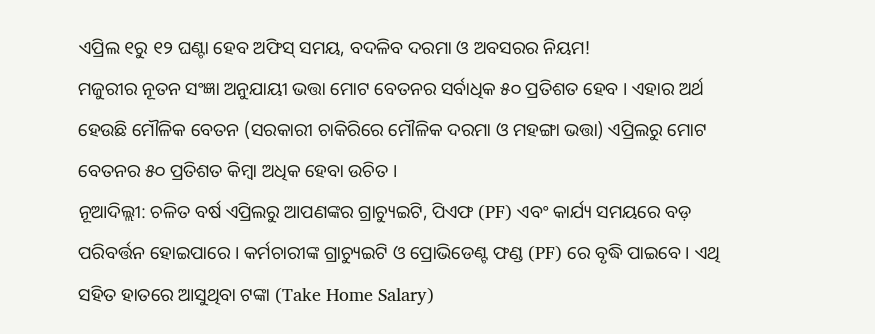ଏପ୍ରିଲ ୧ରୁ ୧୨ ଘଣ୍ଟା ହେବ ଅଫିସ୍ ସମୟ, ବଦଳିବ ଦରମା ଓ ଅବସରର ନିୟମ!
ମଜୁରୀର ନୂତନ ସଂଜ୍ଞା ଅନୁଯାୟୀ ଭତ୍ତା ମୋଟ ବେତନର ସର୍ବାଧିକ ୫୦ ପ୍ରତିଶତ ହେବ । ଏହାର ଅର୍ଥ ହେଉଛି ମୌଳିକ ବେତନ (ସରକାରୀ ଚାକିରିରେ ମୌଳିକ ଦରମା ଓ ମହଙ୍ଗା ଭତ୍ତା) ଏପ୍ରିଲରୁ ମୋଟ ବେତନର ୫୦ ପ୍ରତିଶତ କିମ୍ବା ଅଧିକ ହେବା ଉଚିତ ।
ନୂଆଦିଲ୍ଲୀ: ଚଳିତ ବର୍ଷ ଏପ୍ରିଲରୁ ଆପଣଙ୍କର ଗ୍ରାଚ୍ୟୁଇଟି, ପିଏଫ (PF) ଏବଂ କାର୍ଯ୍ୟ ସମୟରେ ବଡ଼ ପରିବର୍ତ୍ତନ ହୋଇପାରେ । କର୍ମଚାରୀଙ୍କ ଗ୍ରାଚ୍ୟୁଇଟି ଓ ପ୍ରୋଭିଡେଣ୍ଟ ଫଣ୍ଡ (PF) ରେ ବୃଦ୍ଧି ପାଇବେ । ଏଥି ସହିତ ହାତରେ ଆସୁଥିବା ଟଙ୍କା (Take Home Salary)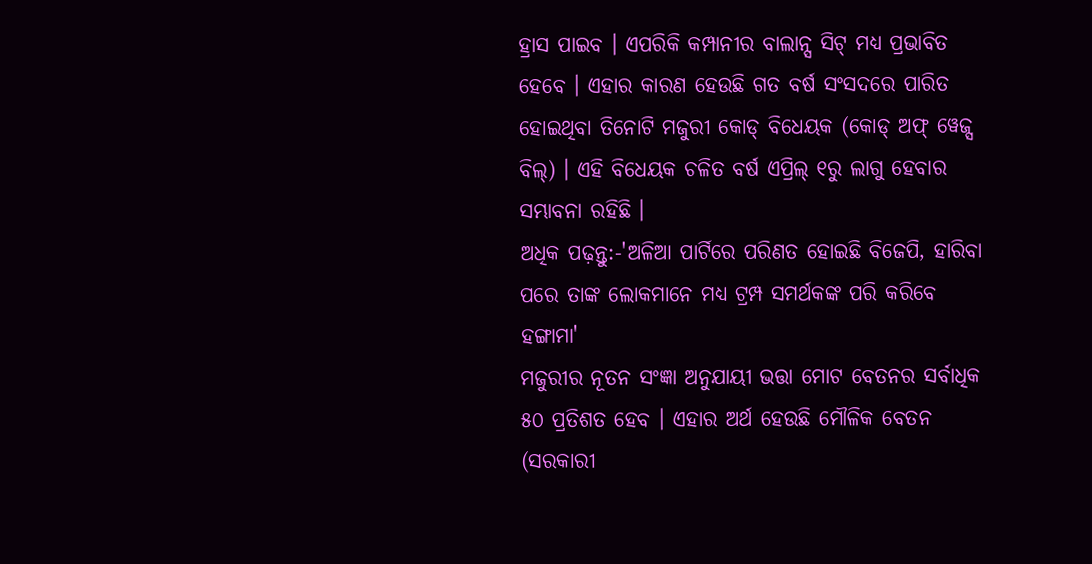ହ୍ରାସ ପାଇବ । ଏପରିକି କମ୍ପାନୀର ବାଲାନ୍ସ ସିଟ୍ ମଧ୍ୟ ପ୍ରଭାବିତ ହେବେ । ଏହାର କାରଣ ହେଉଛି ଗତ ବର୍ଷ ସଂସଦରେ ପାରିତ ହୋଇଥିବା ତିନୋଟି ମଜୁରୀ କୋଡ୍ ବିଧେୟକ (କୋଡ୍ ଅଫ୍ ୱେଜ୍ସ ବିଲ୍) । ଏହି ବିଧେୟକ ଚଳିତ ବର୍ଷ ଏପ୍ରିଲ୍ ୧ରୁ ଲାଗୁ ହେବାର ସମ୍ଭାବନା ରହିଛି ।
ଅଧିକ ପଢ଼ନ୍ତୁ:-'ଅଳିଆ ପାର୍ଟିରେ ପରିଣତ ହୋଇଛି ବିଜେପି, ହାରିବା ପରେ ତାଙ୍କ ଲୋକମାନେ ମଧ୍ୟ ଟ୍ରମ୍ପ ସମର୍ଥକଙ୍କ ପରି କରିବେ ହଙ୍ଗାମା'
ମଜୁରୀର ନୂତନ ସଂଜ୍ଞା ଅନୁଯାୟୀ ଭତ୍ତା ମୋଟ ବେତନର ସର୍ବାଧିକ ୫୦ ପ୍ରତିଶତ ହେବ । ଏହାର ଅର୍ଥ ହେଉଛି ମୌଳିକ ବେତନ (ସରକାରୀ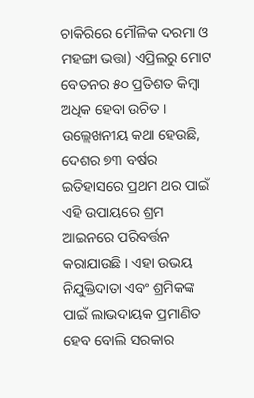ଚାକିରିରେ ମୌଳିକ ଦରମା ଓ ମହଙ୍ଗା ଭତ୍ତା) ଏପ୍ରିଲରୁ ମୋଟ ବେତନର ୫୦ ପ୍ରତିଶତ କିମ୍ବା ଅଧିକ ହେବା ଉଚିତ । ଉଲ୍ଲେଖନୀୟ କଥା ହେଉଛି, ଦେଶର ୭୩ ବର୍ଷର ଇତିହାସରେ ପ୍ରଥମ ଥର ପାଇଁ ଏହି ଉପାୟରେ ଶ୍ରମ ଆଇନରେ ପରିବର୍ତ୍ତନ କରାଯାଉଛି । ଏହା ଉଭୟ ନିଯୁକ୍ତିଦାତା ଏବଂ ଶ୍ରମିକଙ୍କ ପାଇଁ ଲାଭଦାୟକ ପ୍ରମାଣିତ ହେବ ବୋଲି ସରକାର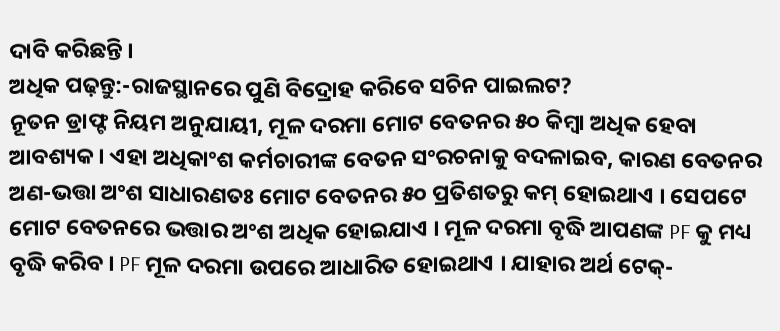ଦାବି କରିଛନ୍ତି ।
ଅଧିକ ପଢ଼ନ୍ତୁ:-ରାଜସ୍ଥାନରେ ପୁଣି ବିଦ୍ରୋହ କରିବେ ସଚିନ ପାଇଲଟ?
ନୂତନ ଡ୍ରାଫ୍ଟ ନିୟମ ଅନୁଯାୟୀ, ମୂଳ ଦରମା ମୋଟ ବେତନର ୫୦ କିମ୍ବା ଅଧିକ ହେବା ଆବଶ୍ୟକ । ଏହା ଅଧିକାଂଶ କର୍ମଚାରୀଙ୍କ ବେତନ ସଂରଚନାକୁ ବଦଳାଇବ, କାରଣ ବେତନର ଅଣ-ଭତ୍ତା ଅଂଶ ସାଧାରଣତଃ ମୋଟ ବେତନର ୫୦ ପ୍ରତିଶତରୁ କମ୍ ହୋଇଥାଏ । ସେପଟେ ମୋଟ ବେତନରେ ଭତ୍ତାର ଅଂଶ ଅଧିକ ହୋଇଯାଏ । ମୂଳ ଦରମା ବୃଦ୍ଧି ଆପଣଙ୍କ PF କୁ ମଧ୍ୟ ବୃଦ୍ଧି କରିବ । PF ମୂଳ ଦରମା ଉପରେ ଆଧାରିତ ହୋଇଥାଏ । ଯାହାର ଅର୍ଥ ଟେକ୍-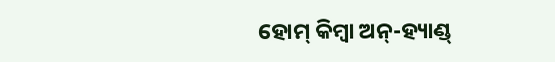ହୋମ୍ କିମ୍ବା ଅନ୍-ହ୍ୟାଣ୍ଡ୍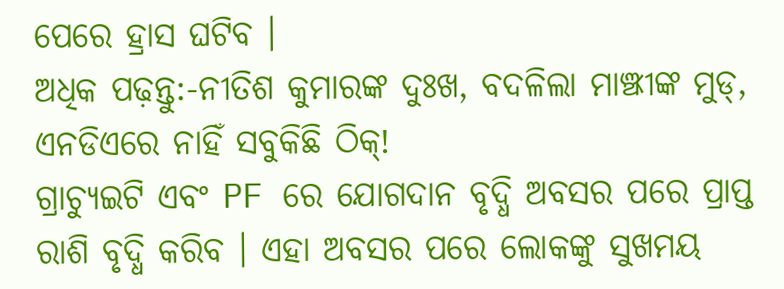ପେରେ ହ୍ରାସ ଘଟିବ ।
ଅଧିକ ପଢ଼ନ୍ତୁ:-ନୀତିଶ କୁମାରଙ୍କ ଦୁଃଖ, ବଦଳିଲା ମାଞ୍ଝୀଙ୍କ ମୁଡ୍, ଏନଡିଏରେ ନାହିଁ ସବୁକିଛି ଠିକ୍!
ଗ୍ରାଚ୍ୟୁଇଟି ଏବଂ PF ରେ ଯୋଗଦାନ ବୃଦ୍ଧି ଅବସର ପରେ ପ୍ରାପ୍ତ ରାଶି ବୃଦ୍ଧି କରିବ । ଏହା ଅବସର ପରେ ଲୋକଙ୍କୁ ସୁଖମୟ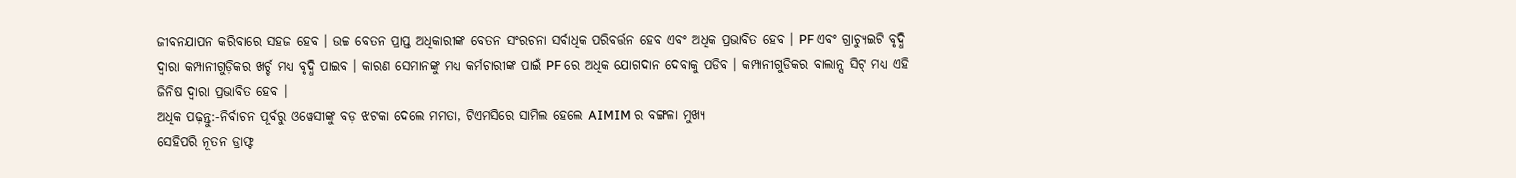ଜୀବନଯାପନ କରିବାରେ ସହଜ ହେବ । ଉଚ୍ଚ ବେତନ ପ୍ରାପ୍ତ ଅଧିକାରୀଙ୍କ ବେତନ ସଂରଚନା ସର୍ବାଧିକ ପରିବର୍ତ୍ତନ ହେବ ଏବଂ ଅଧିକ ପ୍ରଭାବିତ ହେବ । PF ଏବଂ ଗ୍ରାଚ୍ୟୁଇଟି ବୃଦ୍ଧି ଦ୍ୱାରା କମ୍ପାନୀଗୁଡ଼ିକର ଖର୍ଚ୍ଚ ମଧ୍ୟ ବୃଦ୍ଧି ପାଇବ । କାରଣ ସେମାନଙ୍କୁ ମଧ୍ୟ କର୍ମଚାରୀଙ୍କ ପାଇଁ PF ରେ ଅଧିକ ଯୋଗଦାନ ଦେବାକୁ ପଡିବ । କମ୍ପାନୀଗୁଡିକର ବାଲାନ୍ସ ସିଟ୍ ମଧ୍ୟ ଏହି ଜିନିଷ ଦ୍ୱାରା ପ୍ରଭାବିତ ହେବ ।
ଅଧିକ ପଢ଼ନ୍ତୁ:-ନିର୍ବାଚନ ପୂର୍ବରୁ ଓୱେସୀଙ୍କୁ ବଡ଼ ଝଟକା ଦେଲେ ମମତା, ଟିଏମସିରେ ସାମିଲ ହେଲେ AIMIM ର ବଙ୍ଗଳା ମୁଖ୍ୟ
ସେହିପରି ନୂତନ ଡ୍ରାଫ୍ଟ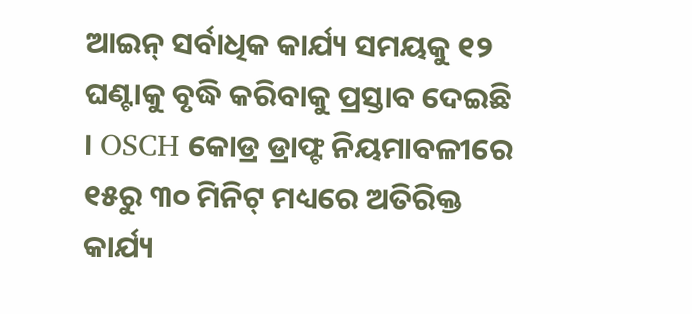ଆଇନ୍ ସର୍ବାଧିକ କାର୍ଯ୍ୟ ସମୟକୁ ୧୨ ଘଣ୍ଟାକୁ ବୃଦ୍ଧି କରିବାକୁ ପ୍ରସ୍ତାବ ଦେଇଛି । OSCH କୋଡ୍ର ଡ୍ରାଫ୍ଟ ନିୟମାବଳୀରେ ୧୫ରୁ ୩୦ ମିନିଟ୍ ମଧ୍ୟରେ ଅତିରିକ୍ତ କାର୍ଯ୍ୟ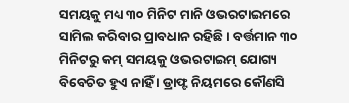ସମୟକୁ ମଧ୍ୟ ୩୦ ମିନିଟ ମାନି ଓଭରଟାଇମରେ ସାମିଲ କରିବାର ପ୍ରାବଧାନ ରହିଛି । ବର୍ତ୍ତମାନ ୩୦ ମିନିଟରୁ କମ୍ ସମୟକୁ ଓଭରଟାଇମ୍ ଯୋଗ୍ୟ ବିବେଚିତ ହୁଏ ନାହିଁ । ଡ୍ରାଫ୍ଟ ନିୟମରେ କୌଣସି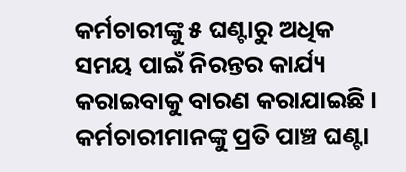କର୍ମଚାରୀଙ୍କୁ ୫ ଘଣ୍ଟାରୁ ଅଧିକ ସମୟ ପାଇଁ ନିରନ୍ତର କାର୍ଯ୍ୟ କରାଇବାକୁ ବାରଣ କରାଯାଇଛି । କର୍ମଚାରୀମାନଙ୍କୁ ପ୍ରତି ପାଞ୍ଚ ଘଣ୍ଟା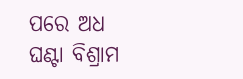ପରେ ଅଧ ଘଣ୍ଟା ବିଶ୍ରାମ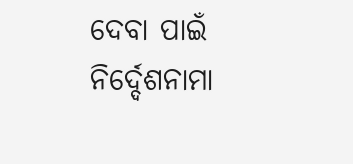ଦେବା ପାଇଁ ନିର୍ଦ୍ଦେଶନାମା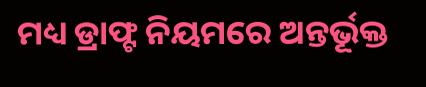ମଧ୍ୟ ଡ୍ରାଫ୍ଟ ନିୟମରେ ଅନ୍ତର୍ଭୂକ୍ତ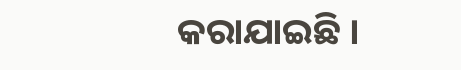କରାଯାଇଛି ।